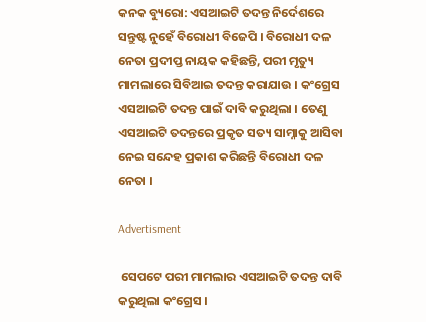କନକ ବ୍ୟୁରୋ: ଏସଆଇଟି ତଦନ୍ତ ନିର୍ଦେଶରେ ସନ୍ତୁଷ୍ଟ ନୁହେଁ ବିରୋଧୀ ବିଜେପି । ବିରୋଧୀ ଦଳ ନେତା ପ୍ରଦୀପ୍ତ ନାୟକ କହିଛନ୍ତି, ପରୀ ମୃତ୍ୟୁ ମାମଲାରେ ସିବିଆଇ ତଦନ୍ତ କରାଯାଉ । କଂଗ୍ରେସ ଏସଆଇଟି ତଦନ୍ତ ପାଇଁ ଦାବି କରୁଥିଲା । ତେଣୁ ଏସଆଇଟି ତଦନ୍ତରେ ପ୍ରକୃତ ସତ୍ୟ ସାମ୍ନାକୁ ଆସିବା ନେଇ ସନ୍ଦେହ ପ୍ରକାଶ କରିଛନ୍ତି ବିରୋଧୀ ଦଳ ନେତା ।

Advertisment

 ସେପଟେ ପରୀ ମାମଲାର ଏସଆଇଟି ତଦନ୍ତ ଦାବି କରୁଥିଲା କଂଗ୍ରେସ ।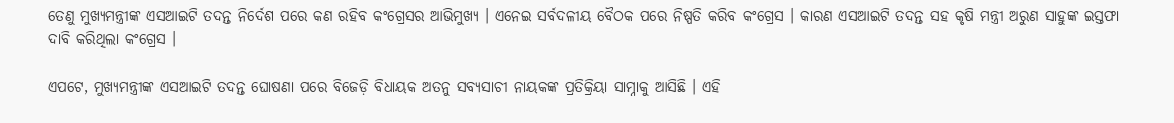ତେଣୁ ମୁଖ୍ୟମନ୍ତ୍ରୀଙ୍କ ଏସଆଇଟି ତଦନ୍ତ ନିର୍ଦେଶ ପରେ କଣ ରହିବ କଂଗ୍ରେସର ଆଭିମୁଖ୍ୟ । ଏନେଇ ସର୍ବଦଳୀୟ ବୈଠକ ପରେ ନିଷ୍ପତି କରିବ କଂଗ୍ରେସ । କାରଣ ଏସଆଇଟି ତଦନ୍ତ ସହ କୃଷି ମନ୍ତ୍ରୀ ଅରୁଣ ସାହୁଙ୍କ ଇସ୍ତଫା ଦାବି କରିଥିଲା କଂଗ୍ରେସ ।

ଏପଟେ, ମୁଖ୍ୟମନ୍ତ୍ରୀଙ୍କ ଏସଆଇଟି ତଦନ୍ତ ଘୋଷଣା ପରେ ବିଜେଡ଼ି ବିଧାୟକ ଅତନୁ ସବ୍ୟସାଚୀ ନାୟକଙ୍କ ପ୍ରତିକ୍ରିୟା ସାମ୍ନାକୁ ଆସିଛି । ଏହି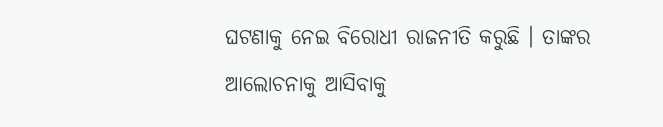ଘଟଣାକୁ ନେଇ ବିରୋଧୀ ରାଜନୀତି କରୁଛି । ତାଙ୍କର ଆଲୋଚନାକୁ ଆସିବାକୁ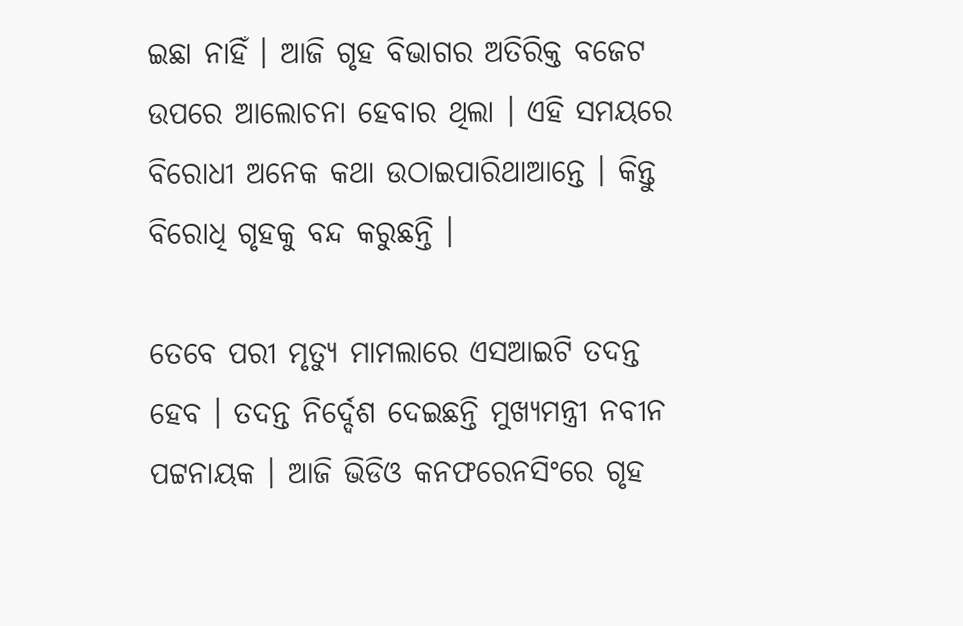ଇଛା ନାହିଁ । ଆଜି ଗୃହ ବିଭାଗର ଅତିରିକ୍ତ ବଜେଟ ଉପରେ ଆଲୋଚନା ହେବାର ଥିଲା । ଏହି ସମୟରେ ବିରୋଧୀ ଅନେକ କଥା ଉଠାଇପାରିଥାଆନ୍ତେ । କିନ୍ତୁ ବିରୋଧି ଗୃହକୁ ବନ୍ଦ କରୁଛନ୍ତି ।

ତେବେ ପରୀ ମୃତ୍ୟୁ ମାମଲାରେ ଏସଆଇଟି ତଦନ୍ତ ହେବ । ତଦନ୍ତ ନିର୍ଦ୍ଦେଶ ଦେଇଛନ୍ତି ମୁଖ୍ୟମନ୍ତ୍ରୀ ନବୀନ ପଟ୍ଟନାୟକ । ଆଜି ଭିଡିଓ କନଫରେନସିଂରେ ଗୃହ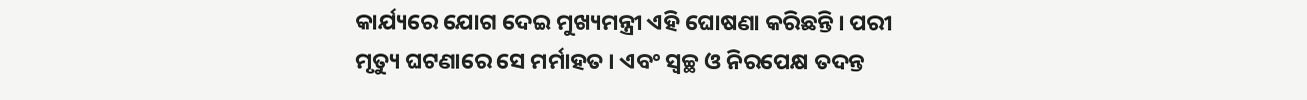କାର୍ଯ୍ୟରେ ଯୋଗ ଦେଇ ମୁଖ୍ୟମନ୍ତ୍ରୀ ଏହି ଘୋଷଣା କରିଛନ୍ତି । ପରୀ ମୃତ୍ୟୁ ଘଟଣାରେ ସେ ମର୍ମାହତ । ଏବଂ ସ୍ୱଚ୍ଛ ଓ ନିରପେକ୍ଷ ତଦନ୍ତ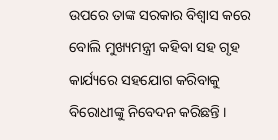ଉପରେ ତାଙ୍କ ସରକାର ବିଶ୍ୱାସ କରେ ବୋଲି ମୁଖ୍ୟମନ୍ତ୍ରୀ କହିବା ସହ ଗୃହ କାର୍ଯ୍ୟରେ ସହଯୋଗ କରିବାକୁ ବିରୋଧୀଙ୍କୁ ନିବେଦନ କରିଛନ୍ତି ।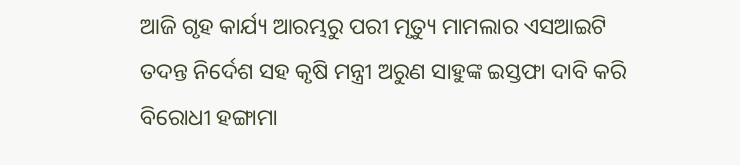ଆଜି ଗୃହ କାର୍ଯ୍ୟ ଆରମ୍ଭରୁ ପରୀ ମୃତ୍ୟୁ ମାମଲାର ଏସଆଇଟି ତଦନ୍ତ ନିର୍ଦେଶ ସହ କୃଷି ମନ୍ତ୍ରୀ ଅରୁଣ ସାହୁଙ୍କ ଇସ୍ତଫା ଦାବି କରି ବିରୋଧୀ ହଙ୍ଗାମା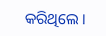କରିଥିଲେ ।